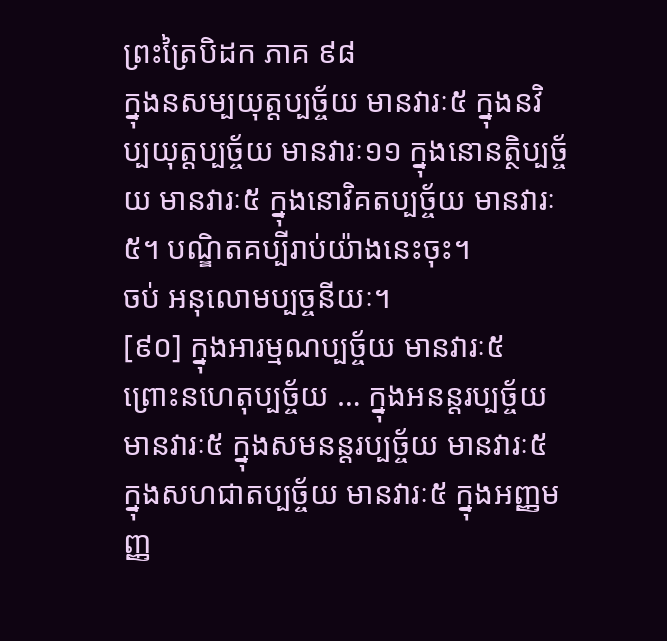ព្រះត្រៃបិដក ភាគ ៩៨
ក្នុងនសម្បយុត្តប្បច្ច័យ មានវារៈ៥ ក្នុងនវិប្បយុត្តប្បច្ច័យ មានវារៈ១១ ក្នុងនោនត្ថិប្បច្ច័យ មានវារៈ៥ ក្នុងនោវិគតប្បច្ច័យ មានវារៈ៥។ បណ្ឌិតគប្បីរាប់យ៉ាងនេះចុះ។
ចប់ អនុលោមប្បច្ចនីយៈ។
[៩០] ក្នុងអារម្មណប្បច្ច័យ មានវារៈ៥ ព្រោះនហេតុប្បច្ច័យ … ក្នុងអនន្តរប្បច្ច័យ មានវារៈ៥ ក្នុងសមនន្តរប្បច្ច័យ មានវារៈ៥ ក្នុងសហជាតប្បច្ច័យ មានវារៈ៥ ក្នុងអញ្ញមញ្ញ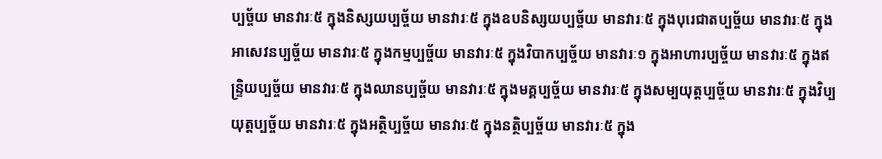ប្បច្ច័យ មានវារៈ៥ ក្នុងនិស្សយប្បច្ច័យ មានវារៈ៥ ក្នុងឧបនិស្សយប្បច្ច័យ មានវារៈ៥ ក្នុងបុរេជាតប្បច្ច័យ មានវារៈ៥ ក្នុងអាសេវនប្បច្ច័យ មានវារៈ៥ ក្នុងកម្មប្បច្ច័យ មានវារៈ៥ ក្នុងវិបាកប្បច្ច័យ មានវារៈ១ ក្នុងអាហារប្បច្ច័យ មានវារៈ៥ ក្នុងឥន្ទ្រិយប្បច្ច័យ មានវារៈ៥ ក្នុងឈានប្បច្ច័យ មានវារៈ៥ ក្នុងមគ្គប្បច្ច័យ មានវារៈ៥ ក្នុងសម្បយុត្តប្បច្ច័យ មានវារៈ៥ ក្នុងវិប្បយុត្តប្បច្ច័យ មានវារៈ៥ ក្នុងអត្ថិប្បច្ច័យ មានវារៈ៥ ក្នុងនត្ថិប្បច្ច័យ មានវារៈ៥ ក្នុង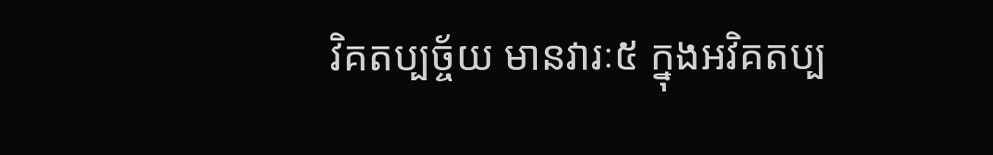វិគតប្បច្ច័យ មានវារៈ៥ ក្នុងអវិគតប្ប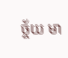ច្ច័យ មា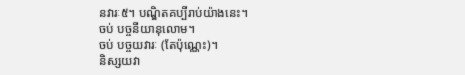នវារៈ៥។ បណ្ឌិតគប្បីរាប់យ៉ាងនេះ។
ចប់ បច្ចនីយានុលោម។
ចប់ បច្ចយវារៈ (តែប៉ុណ្ណេះ)។
និស្សយវា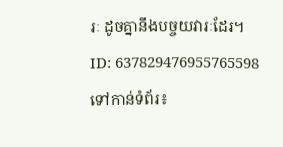រៈ ដូចគ្នានឹងបច្ចយវារៈដែរ។
ID: 637829476955765598
ទៅកាន់ទំព័រ៖